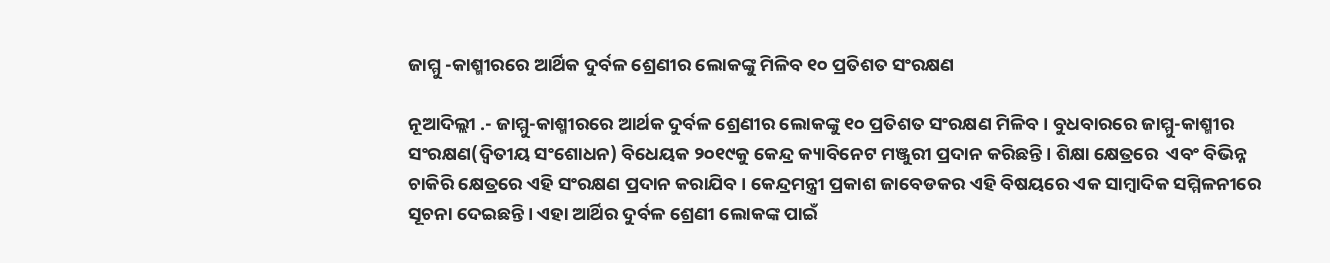ଜାମ୍ମୁ -କାଶ୍ମୀରରେ ଆର୍ଥିକ ଦୁର୍ବଳ ଶ୍ରେଣୀର ଲୋକଙ୍କୁ ମିଳିବ ୧୦ ପ୍ରତିଶତ ସଂରକ୍ଷଣ

ନୂଆଦିଲ୍ଲୀ .- ଜାମ୍ମୁ-କାଶ୍ମୀରରେ ଆର୍ଥକ ଦୁର୍ବଳ ଶ୍ରେଣୀର ଲୋକଙ୍କୁ ୧୦ ପ୍ରତିଶତ ସଂରକ୍ଷଣ ମିଳିବ । ବୁଧବାରରେ ଜାମ୍ମୁ-କାଶ୍ମୀର ସଂରକ୍ଷଣ(ଦ୍ୱିତୀୟ ସଂଶୋଧନ) ବିଧେୟକ ୨୦୧୯କୁ କେନ୍ଦ୍ର କ୍ୟାବିନେଟ ମଞ୍ଜୁରୀ ପ୍ରଦାନ କରିଛନ୍ତି । ଶିକ୍ଷା କ୍ଷେତ୍ରରେ  ଏବଂ ବିଭିନ୍ନ ଚାକିରି କ୍ଷେତ୍ରରେ ଏହି ସଂରକ୍ଷଣ ପ୍ରଦାନ କରାଯିବ । କେନ୍ଦ୍ରମନ୍ତ୍ରୀ ପ୍ରକାଶ ଜାବେଡକର ଏହି ବିଷୟରେ ଏକ ସାମ୍ବାଦିକ ସମ୍ମିଳନୀରେ ସୂଚନା ଦେଇଛନ୍ତି । ଏହା ଆର୍ଥିର ଦୁର୍ବଳ ଶ୍ରେଣୀ ଲୋକଙ୍କ ପାଇଁ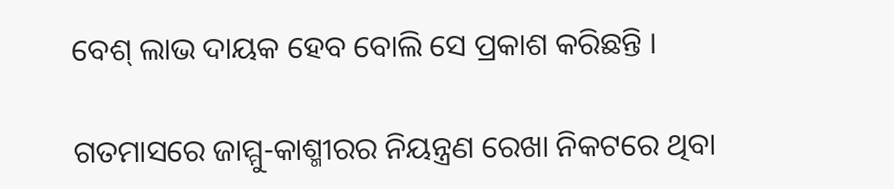ବେଶ୍‌ ଲାଭ ଦାୟକ ହେବ ବୋଲି ସେ ପ୍ରକାଶ କରିଛନ୍ତି ।

ଗତମାସରେ ଜାମ୍ମୁ-କାଶ୍ମୀରର ନିୟନ୍ତ୍ରଣ ରେଖା ନିକଟରେ ଥିବା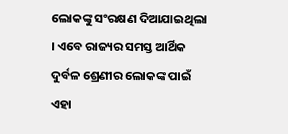ଲୋକଙ୍କୁ ସଂରକ୍ଷଣ ଦିଆଯାଇଥିଲା । ଏବେ ରାଜ୍ୟର ସମସ୍ତ ଆର୍ଥିକ ଦୁର୍ବଳ ଶ୍ରେଣୀର ଲୋକଙ୍କ ପାଇଁ ଏହା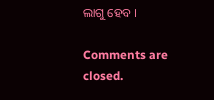ଲାଗୁ ହେବ ।

Comments are closed.